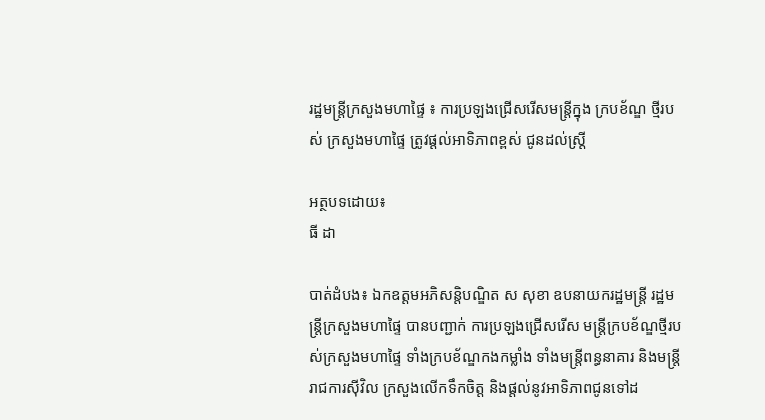រដ្ឋមន្រ្តីក្រសួងមហាផ្ទៃ ៖ ការប្រឡងជ្រើសរើសមន្រ្តីក្នុង ក្របខ័ណ្ឌ ថ្មីរបស់ ក្រសួងមហាផ្ទៃ ត្រូវផ្ដល់អាទិភាពខ្ពស់ ជូនដល់ស្រ្តី

អត្ថបទដោយ៖
ធី ដា

បាត់ដំបង៖ ឯកឧត្តមអភិសន្តិបណ្ឌិត ស សុខា ឧបនាយករដ្ឋមន្រ្តី រដ្ឋមន្រ្តីក្រសួងមហាផ្ទៃ បានបញ្ជាក់ ការប្រឡងជ្រើសរើស មន្រ្តីក្របខ័ណ្ឌថ្មីរបស់ក្រសួងមហាផ្ទៃ ទាំងក្របខ័ណ្ឌកងកម្លាំង ទាំងមន្ត្រីពន្ធនាគារ និងមន្រ្តីរាជការស៊ីវិល ក្រសួងលើកទឹកចិត្ត និងផ្តល់នូវអាទិភាពជូនទៅដ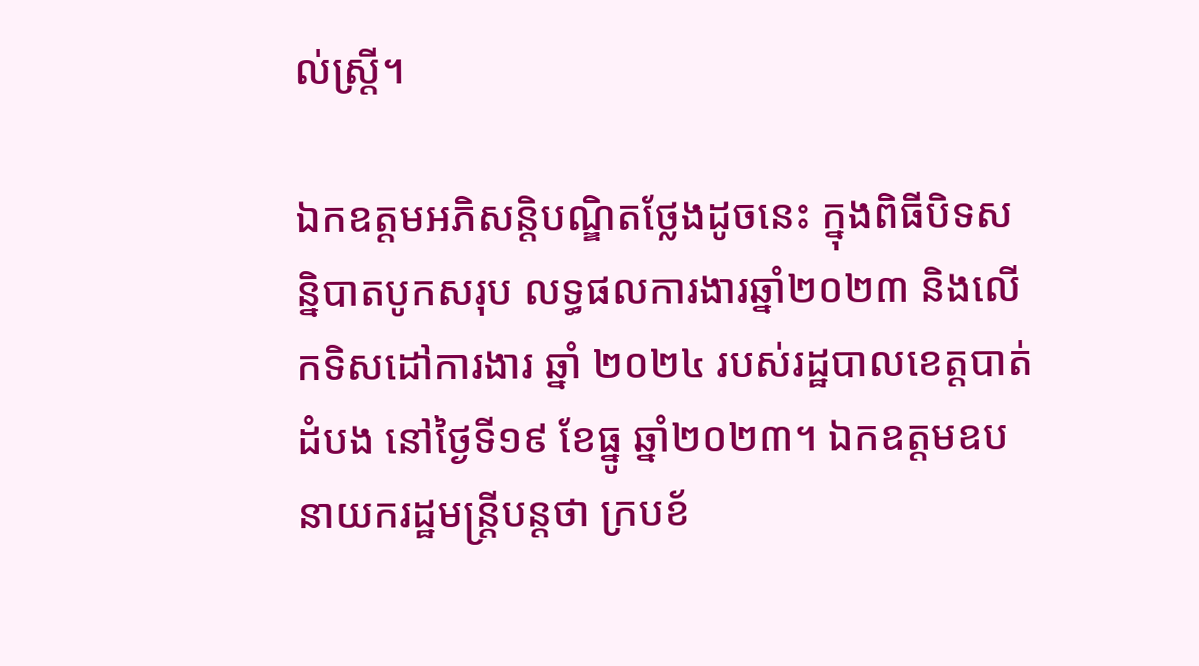ល់ស្រ្តី។

ឯកឧត្តមអភិសន្តិបណ្ឌិតថ្លែងដូចនេះ ក្នុងពិធីបិទសន្និបាតបូកសរុប លទ្ធផលការងារឆ្នាំ២០២៣ និងលើកទិសដៅការងារ ឆ្នាំ ២០២៤ របស់រដ្ឋបាលខេត្តបាត់ដំបង នៅថ្ងៃទី១៩ ខែធ្នូ ឆ្នាំ២០២៣។ ឯកឧត្តមឧបនាយករដ្ឋមន្រ្តីបន្តថា ក្របខ័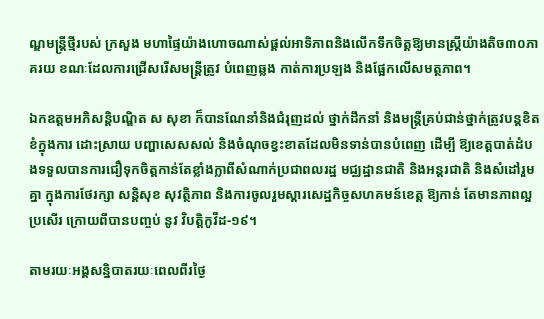ណ្ឌមន្រ្តីថ្មីរបស់ ក្រសួង មហាផ្ទៃយ៉ាងហោចណាស់ផ្តល់អាទិភាពនិងលើកទឹកចិត្តឱ្យមានស្រ្តីយ៉ាងតិច៣០ភាគរយ ខណៈដែលការជ្រើសរើសមន្រ្តីត្រូវ បំពេញឆ្លង កាត់ការប្រឡង និងផ្អែកលើសមត្ថភាព។

ឯកឧត្តមអភិសន្តិបណ្ឌិត ស សុខា ក៏បានណែនាំនិងជំរុញដល់ ថ្នាក់ដឹកនាំ និងមន្រ្តីគ្រប់ជាន់ថ្នាក់ត្រូវបន្តខិតខំក្នុងការ ដោះស្រាយ បញ្ហាសេសសល់ និងចំណុចខ្វះខាតដែលមិនទាន់បានបំពេញ ដើម្បី ឱ្យខេត្តបាត់ដំបងទទួលបានការជឿទុកចិត្តកាន់តែខ្លាំងក្លាពីសំណាក់ប្រជាពលរដ្ឋ មជ្ឈដ្ឋានជាតិ និងអន្តរជាតិ និងសំដៅរួមគ្នា ក្នុងការថែរក្សា សន្តិសុខ សុវត្ថិភាព និងការចូលរួមស្ដារសេដ្ឋកិច្ចសហគមន៍ខេត្ត ឱ្យកាន់ តែមានភាពល្អប្រសើរ ក្រោយពីបានបញ្ចប់ នូវ វិបត្តិកូវីដ-១៩។

តាមរយៈអង្គសន្និបាតរយៈពេលពីរថ្ងៃ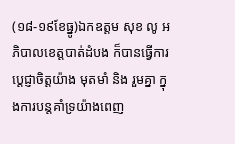(១៨-១៩ខែធ្នូ)ឯកឧត្តម សុខ លូ អភិបាលខេត្តបាត់ដំបង ក៏បានធ្វើការប្ដេជ្ញាចិត្តយ៉ាង មុតមាំ និង រួមគ្នា ក្នុងការបន្តគាំទ្រយ៉ាងពេញ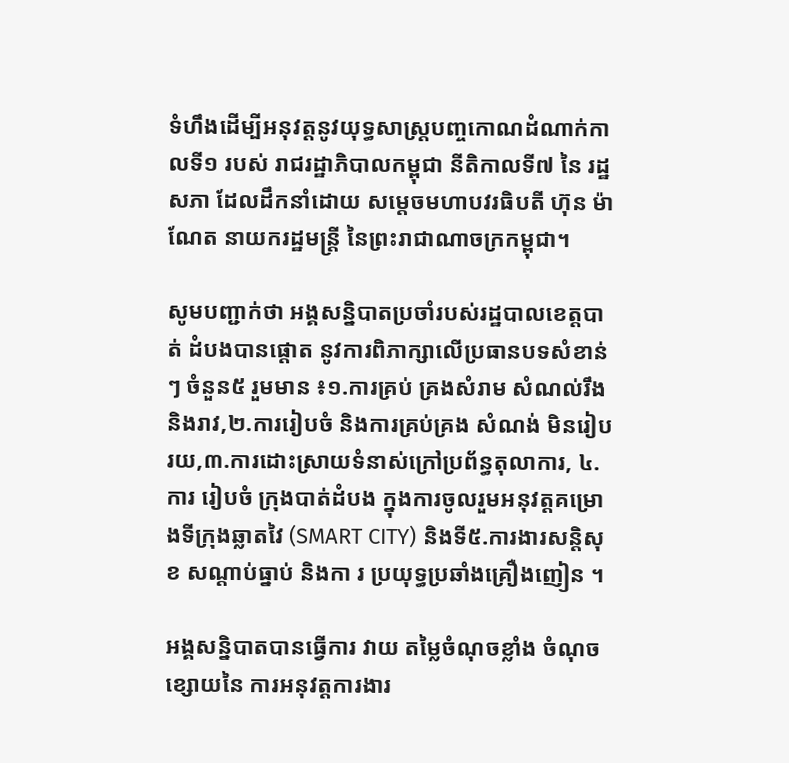ទំហឹងដើម្បីអនុវត្តនូវយុទ្ធសាស្ត្របញ្ចកោណដំណាក់កាលទី១ របស់ រាជរដ្ឋាភិបាលកម្ពុជា នីតិកាលទី៧ នៃ រដ្ឋសភា ដែលដឹកនាំដោយ សម្តេចមហាបវរធិបតី ហ៊ុន ម៉ាណែត នាយករដ្ឋមន្ត្រី នៃព្រះរាជាណាចក្រកម្ពុជា។

សូមបញ្ជាក់ថា អង្គសន្និបាតប្រចាំរបស់រដ្ឋបាលខេត្តបាត់ ដំបងបានផ្តោត នូវការពិភាក្សាលើប្រធានបទសំខាន់ៗ ចំនួន៥ រួមមាន ៖១.ការគ្រប់ គ្រងសំរាម សំណល់រឹង និងរាវ,២.ការរៀបចំ និងការគ្រប់គ្រង សំណង់ មិនរៀបរយ,៣.ការដោះស្រាយទំនាស់ក្រៅប្រព័ន្ធតុលាការ, ៤.ការ រៀបចំ ក្រុងបាត់ដំបង ក្នុងការចូលរួមអនុវត្តគម្រោងទីក្រុងឆ្លាតវៃ (SMART CITY) និងទី៥.ការងារសន្តិសុខ សណ្តាប់ធ្នាប់ និងកា រ ប្រយុទ្ធប្រឆាំងគ្រឿងញៀន ។

អង្គសន្និបាតបានធ្វើការ វាយ តម្លៃចំណុចខ្លាំង ចំណុចខ្សោយនៃ ការអនុវត្តការងារ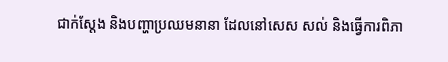ជាក់ស្តែង និងបញ្ហាប្រឈមនានា ដែលនៅសេស សល់ និងធ្វើការពិភា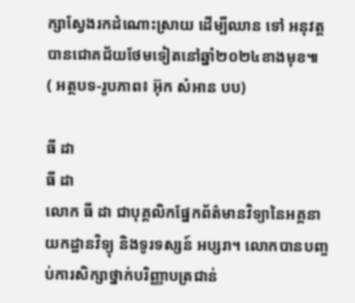ក្សាស្វែងរកដំណោះស្រាយ ដើម្បីឈាន ទៅ អនុវត្តបានជោគជ័យថែមទៀតនៅឆ្នាំ២០២៤ខាងមុខ៕
( អត្ថបទ-រូបភាព៖ អ៊ុក សំអាន បប)

ធី ដា
ធី ដា
លោក ធី ដា ជាបុគ្គលិកផ្នែកព័ត៌មានវិទ្យានៃអគ្គនាយកដ្ឋានវិទ្យុ និងទូរទស្សន៍ អប្សរា។ លោកបានបញ្ចប់ការសិក្សាថ្នាក់បរិញ្ញាបត្រជាន់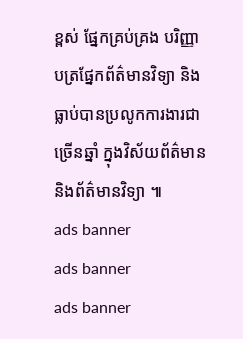ខ្ពស់ ផ្នែកគ្រប់គ្រង បរិញ្ញាបត្រផ្នែកព័ត៌មានវិទ្យា និងធ្លាប់បានប្រលូកការងារជាច្រើនឆ្នាំ ក្នុងវិស័យព័ត៌មាន និងព័ត៌មានវិទ្យា ៕
ads banner
ads banner
ads banner